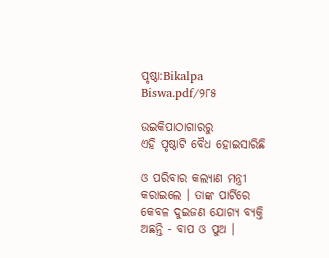ପୃଷ୍ଠା:Bikalpa Biswa.pdf/୨୮୫

ଉଇକିପାଠାଗାର‌ରୁ
ଏହି ପୃଷ୍ଠାଟି ବୈଧ ହୋଇସାରିଛି

ଓ ପରିବାର କଲ୍ୟାଣ ମନ୍ତ୍ରୀ କରାଇଲେ । ତାଙ୍କ ପାର୍ଟିରେ କେବଳ ଦୁଇଜଣ ଯୋଗ୍ୟ ବ୍ୟକ୍ତି ଅଛନ୍ତି - ବାପ ଓ ପୁଅ ।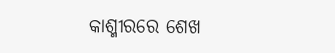କାଶ୍ମୀରରେ ଶେଖ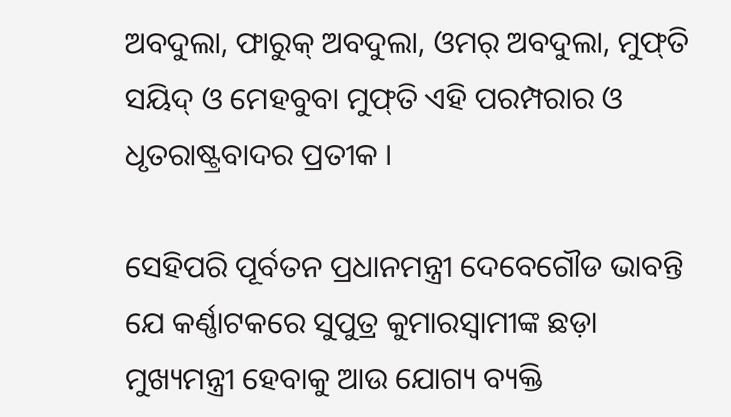ଅବଦୁଲା, ଫାରୁକ୍ ଅବଦୁଲା, ଓମର୍ ଅବଦୁଲା, ମୁଫ୍‌ତି ସୟିଦ୍ ଓ ମେହବୁବା ମୁଫ୍‌ତି ଏହି ପରମ୍ପରାର ଓ ଧୃତରାଷ୍ଟ୍ରବାଦର ପ୍ରତୀକ ।

ସେହିପରି ପୂର୍ବତନ ପ୍ରଧାନମନ୍ତ୍ରୀ ଦେବେଗୌଡ ଭାବନ୍ତି ଯେ କର୍ଣ୍ଣାଟକରେ ସୁପୁତ୍ର କୁମାରସ୍ୱାମୀଙ୍କ ଛଡ଼ା ମୁଖ୍ୟମନ୍ତ୍ରୀ ହେବାକୁ ଆଉ ଯୋଗ୍ୟ ବ୍ୟକ୍ତି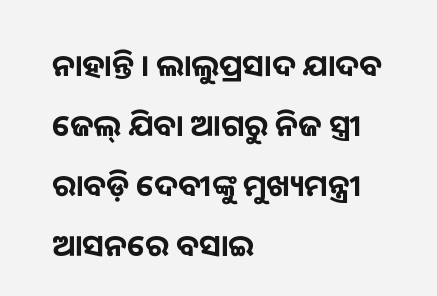ନାହାନ୍ତି । ଲାଲୁପ୍ରସାଦ ଯାଦବ ଜେଲ୍ ଯିବା ଆଗରୁ ନିଜ ସ୍ତ୍ରୀ ରାବଡ଼ି ଦେବୀଙ୍କୁ ମୁଖ୍ୟମନ୍ତ୍ରୀ ଆସନରେ ବସାଇ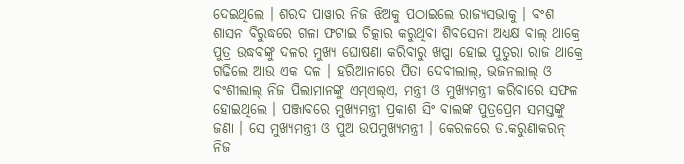ଦେଇଥିଲେ । ଶରଦ ପାୱାର ନିଜ ଝିଅକୁ ପଠାଇଲେ ରାଜ୍ୟସଭାକୁ । ବଂଶ ଶାସନ ବିରୁଦ୍ଧରେ ଗଳା ଫଟାଇ ଚିତ୍କାର କରୁଥିବା ଶିବସେନା ଅଧ୍ୟକ୍ଷ ବାଲ୍ ଥାକ୍ରେ ପୁତ୍ର ଉଦ୍ଧବଙ୍କୁ ଦଳର ମୁଖ୍ୟ ଘୋଷଣା କରିବାରୁ ଖପ୍ପା ହୋଇ ପୁତୁରା ରାଜ ଥାକ୍ରେ ଗଢିଲେ ଆଉ ଏକ ଦଳ । ହରିଆନାରେ ପିତା ଦେବୀଲାଲ୍, ଭଜନଲାଲ୍ ଓ ବଂଶୀଲାଲ୍ ନିଜ ପିଲାମାନଙ୍କୁ ଏମ୍ଏଲ୍ଏ, ମନ୍ତ୍ରୀ ଓ ମୁଖ୍ୟମନ୍ତ୍ରୀ କରିବାରେ ସଫଳ ହୋଇଥିଲେ । ପଞ୍ଜାବରେ ମୁଖ୍ୟମନ୍ତ୍ରୀ ପ୍ରକାଶ ସିଂ ବାଲଙ୍କ ପୁତ୍ରପ୍ରେମ ସମସ୍ତଙ୍କୁ ଜଣା । ସେ ମୁଖ୍ୟମନ୍ତ୍ରୀ ଓ ପୁଅ ଉପମୁଖ୍ୟମନ୍ତ୍ରୀ । କେରଳରେ ଡ.କରୁଣାକରନ୍ ନିଜ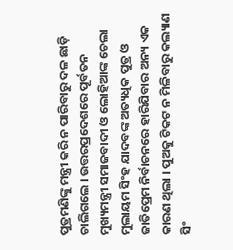ପୁତ୍ରମଣିଙ୍କୁ ମନ୍ତ୍ରୀ କରି ନ ପାରିବାରୁ ଦଳ ଛାଡ଼ି ଚାଲିଗଲେ । ଉତ୍ତରପ୍ରଦେଶରେ ପୂର୍ବତନ ମୁଖ୍ୟମନ୍ତ୍ରୀ ସମାଜବାଦୀ ଓ ଲୋହିଆଙ୍କ ଚେଲା ମୁଲାୟମ ସିଂହ ଯାଦବଙ୍କ ଅତ୍ୟଧିକ ପୁତ୍ର ଓ ଜାତିପ୍ରେମ ନିର୍ବାଚନରେ ହାରିଯିବାର ଅନ୍ୟ ଏକ କାରଣ ଥିଲା । ପୁଅକୁ ଟିକଟ ନ ମିଳିବାରୁ କଲ୍ୟାଣ ସିଂ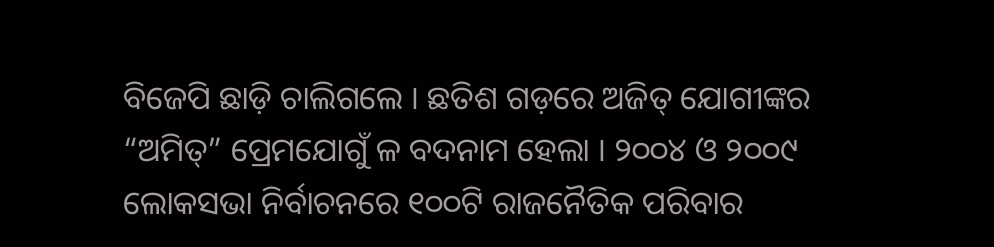ବିଜେପି ଛାଡ଼ି ଚାଲିଗଲେ । ଛତିଶ ଗଡ଼ରେ ଅଜିତ୍ ଯୋଗୀଙ୍କର “ଅମିତ୍” ପ୍ରେମଯୋଗୁଁ ଳ ବଦନାମ ହେଲା । ୨୦୦୪ ଓ ୨୦୦୯ ଲୋକସଭା ନିର୍ବାଚନରେ ୧୦୦ଟି ରାଜନୈତିକ ପରିବାର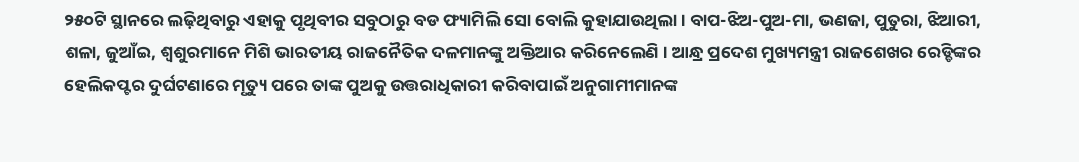୨୫୦ଟି ସ୍ଥାନରେ ଲଢ଼ିଥିବାରୁ ଏହାକୁ ପୃଥିବୀର ସବୁଠାରୁ ବଡ ଫ୍ୟାମିଲି ସୋ ବୋଲି କୁହାଯାଉଥିଲା । ବାପ-ଝିଅ-ପୁଅ-ମା, ଭଣଜା, ପୁତୁରା, ଝିଆରୀ, ଶଳା, ଜୁଆଁଇ, ଶ୍ୱଶୁରମାନେ ମିଶି ଭାରତୀୟ ରାଜନୈତିକ ଦଳମାନଙ୍କୁ ଅକ୍ତିଆର କରିନେଲେଣି । ଆନ୍ଧ୍ର ପ୍ରଦେଶ ମୁଖ୍ୟମନ୍ତ୍ରୀ ରାଜଶେଖର ରେଡ୍ଡିଙ୍କର ହେଲିକପ୍ଟର ଦୁର୍ଘଟଣାରେ ମୃତ୍ୟୁ ପରେ ତାଙ୍କ ପୁଅକୁ ଉତ୍ତରାଧିକାରୀ କରିବାପାଇଁ ଅନୁଗାମୀମାନଙ୍କ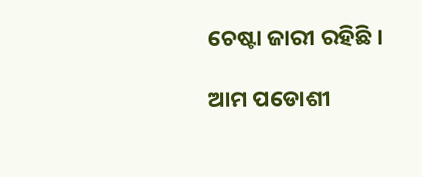ଚେଷ୍ଟା ଜାରୀ ରହିଛି ।

ଆମ ପଡୋଶୀ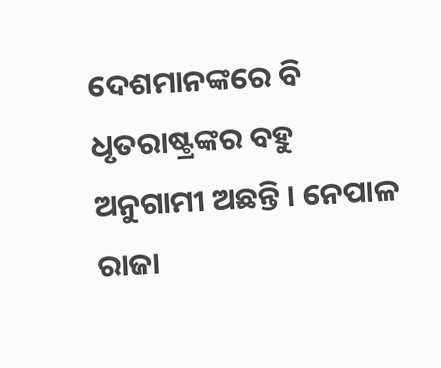ଦେଶମାନଙ୍କରେ ବି ଧୃତରାଷ୍ଟ୍ରଙ୍କର ବହୁ ଅନୁଗାମୀ ଅଛନ୍ତି । ନେପାଳ ରାଜା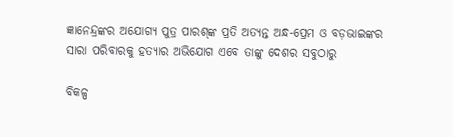ଜ୍ଞାନେନ୍ଦ୍ରଙ୍କର ଅଯୋଗ୍ୟ ପୁତ୍ର ପାରଶ୍‌ଙ୍କ ପ୍ରତି ଅତ୍ୟନ୍ତ ଅନ୍ଧ-ପ୍ରେମ ଓ ବଡ଼ଭାଇଙ୍କର ସାରା ପରିବାରକୁ ହତ୍ୟାର ଅଭିଯୋଗ ଏବେ ତାଙ୍କୁ ଦେଶର ସବୁଠାରୁ

ବିକଳ୍ପ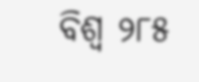ବିଶ୍ୱ ୨୮୫